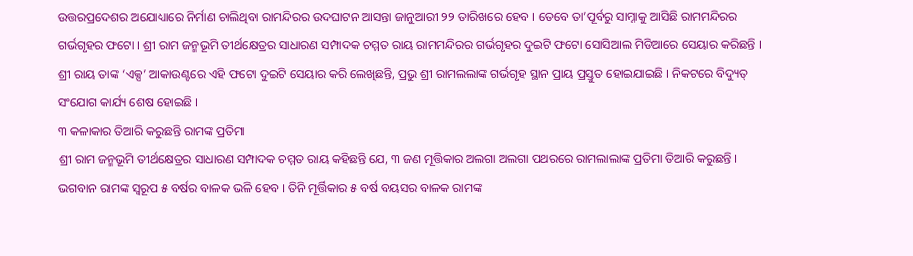ଉତ୍ତରପ୍ରଦେଶର ଅଯୋଧ୍ୟାରେ ନିର୍ମାଣ ଚାଲିଥିବା ରାମନ୍ଦିରର ଉଦଘାଟନ ଆସନ୍ତା ଜାନୁଆରୀ ୨୨ ତାରିଖରେ ହେବ । ତେବେ ତା’ପୂର୍ବରୁ ସାମ୍ନାକୁ ଆସିଛି ରାମମନ୍ଦିରର ଗର୍ଭଗୃହର ଫଟୋ । ଶ୍ରୀ ରାମ ଜନ୍ମଭୂମି ତୀର୍ଥକ୍ଷେତ୍ରର ସାଧାରଣ ସମ୍ପାଦକ ଚମ୍ମତ ରାୟ ରାମମନ୍ଦିରର ଗର୍ଭଗୃହର ଦୁଇଟି ଫଟୋ ସୋସିଆଲ ମିଡିଆରେ ସେୟାର କରିଛନ୍ତି । ଶ୍ରୀ ରାୟ ତାଙ୍କ ‘ଏକ୍ସ’ ଆକାଉଣ୍ଟରେ ଏହି ଫଟୋ ଦୁଇଟି ସେୟାର କରି ଲେଖିଛନ୍ତି, ପ୍ରଭୁ ଶ୍ରୀ ରାମଲଲାଙ୍କ ଗର୍ଭଗୃହ ସ୍ଥାନ ପ୍ରାୟ ପ୍ରସ୍ତୁତ ହୋଇଯାଇଛି । ନିକଟରେ ବିଦ୍ୟୁତ୍ ସଂଯୋଗ କାର୍ଯ୍ୟ ଶେଷ ହୋଇଛି ।
୩ କଳାକାର ତିଆରି କରୁଛନ୍ତି ରାମଙ୍କ ପ୍ରତିମା
ଶ୍ରୀ ରାମ ଜନ୍ମଭୂମି ତୀର୍ଥକ୍ଷେତ୍ରର ସାଧାରଣ ସମ୍ପାଦକ ଚମ୍ମତ ରାୟ କହିଛନ୍ତି ଯେ, ୩ ଜଣ ମୂତ୍ତିକାର ଅଲଗା ଅଲଗା ପଥରରେ ରାମଲାଲାଙ୍କ ପ୍ରତିମା ତିଆରି କରୁଛନ୍ତି । ଭଗବାନ ରାମଙ୍କ ସ୍ୱରୂପ ୫ ବର୍ଷର ବାଳକ ଭଳି ହେବ । ତିନି ମୂର୍ତ୍ତିକାର ୫ ବର୍ଷ ବୟସର ବାଳକ ରାମଙ୍କ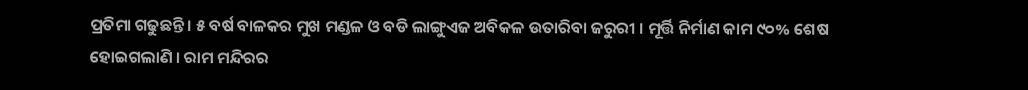ପ୍ରତିମା ଗଢୁଛନ୍ତି । ୫ ବର୍ଷ ବାଳକର ମୁଖ ମଣ୍ଡଳ ଓ ବଡି ଲାଙ୍ଗୁଏଜ ଅବିକଳ ଉତାରିବା ଜରୁରୀ । ମୂର୍ତ୍ତି ନିର୍ମାଣ କାମ ୯୦% ଶେଷ ହୋଇଗଲାଣି । ରାମ ମନ୍ଦିରର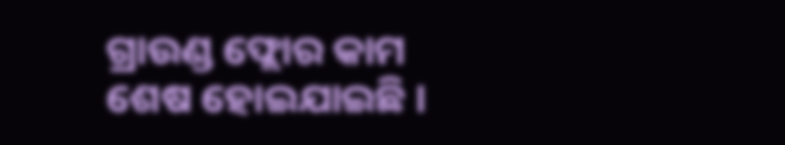ଗ୍ରାଉଣ୍ଡ ଫ୍ଲୋର କାମ ଶେଷ ହୋଇଯାଇଛି ।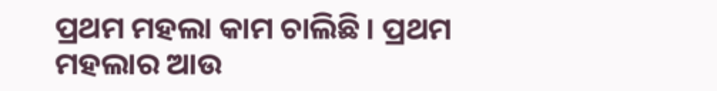ପ୍ରଥମ ମହଲା କାମ ଚାଲିଛି । ପ୍ରଥମ ମହଲାର ଆଉ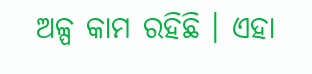ଅଳ୍ପ କାମ ରହିଛି । ଏହା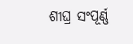ଶୀଘ୍ର ସଂପୂର୍ଣ୍ଣ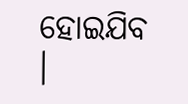ହୋଇଯିବ ।